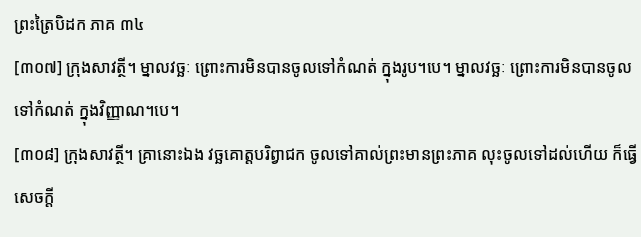ព្រះត្រៃបិដក ភាគ ៣៤
[៣០៧] ក្រុងសាវត្ថី។ ម្នាលវច្ឆៈ ព្រោះការមិនបានចូលទៅកំណត់ ក្នុងរូប។បេ។ ម្នាលវច្ឆៈ ព្រោះការមិនបានចូលទៅកំណត់ ក្នុងវិញ្ញាណ។បេ។
[៣០៨] ក្រុងសាវត្ថី។ គ្រានោះឯង វច្ឆគោត្តបរិព្វាជក ចូលទៅគាល់ព្រះមានព្រះភាគ លុះចូលទៅដល់ហើយ ក៏ធ្វើសេចក្តី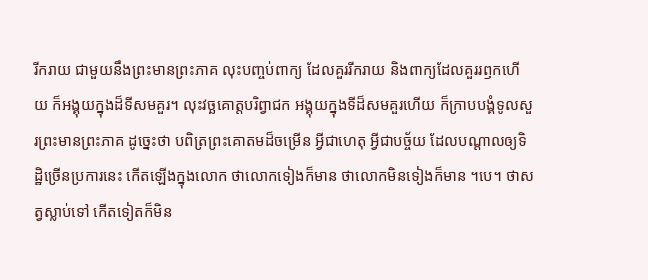រីករាយ ជាមួយនឹងព្រះមានព្រះភាគ លុះបញ្ចប់ពាក្យ ដែលគួររីករាយ និងពាក្យដែលគួររឭកហើយ ក៏អង្គុយក្នុងដ៏ទីសមគួរ។ លុះវច្ឆគោត្តបរិព្វាជក អង្គុយក្នុងទីដ៏សមគួរហើយ ក៏ក្រាបបង្គំទូលសួរព្រះមានព្រះភាគ ដូច្នេះថា បពិត្រព្រះគោតមដ៏ចម្រើន អ្វីជាហេតុ អ្វីជាបច្ច័យ ដែលបណ្តាលឲ្យទិដ្ឋិច្រើនប្រការនេះ កើតឡើងក្នុងលោក ថាលោកទៀងក៏មាន ថាលោកមិនទៀងក៏មាន ។បេ។ ថាសត្វស្លាប់ទៅ កើតទៀតក៏មិន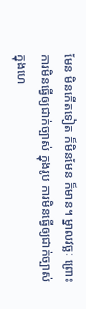មែន មិនកើតទៀត ក៏មិនមែន ក៏មាន។ ម្នាលវច្ឆៈ ព្រោះការមិនធ្វើឲ្យជាក់ច្បាស់ ក្នុងរូប ការមិនធ្វើឲ្យជាក់ច្បាស់ ក្នុងហេ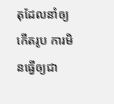តុដែលនាំឲ្យកើតរូប ការមិនធ្វើឲ្យជា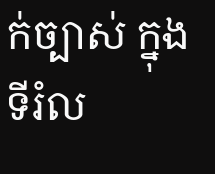ក់ច្បាស់ ក្នុងទីរំល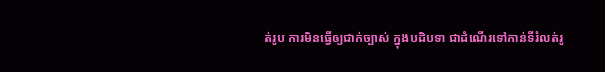ត់រូប ការមិនធ្វើឲ្យជាក់ច្បាស់ ក្នុងបដិបទា ជាដំណើរទៅកាន់ទីរំលត់រូ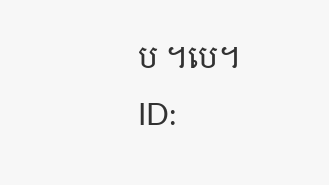ប ។បេ។
ID: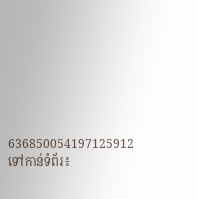636850054197125912
ទៅកាន់ទំព័រ៖